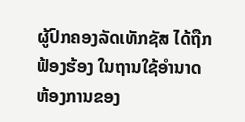ຜູ້ປົກຄອງລັດເທັກຊັສ ໄດ້ຖືກຟ້ອງຮ້ອງ ໃນຖານໃຊ້ອຳນາດ
ຫ້ອງການຂອງ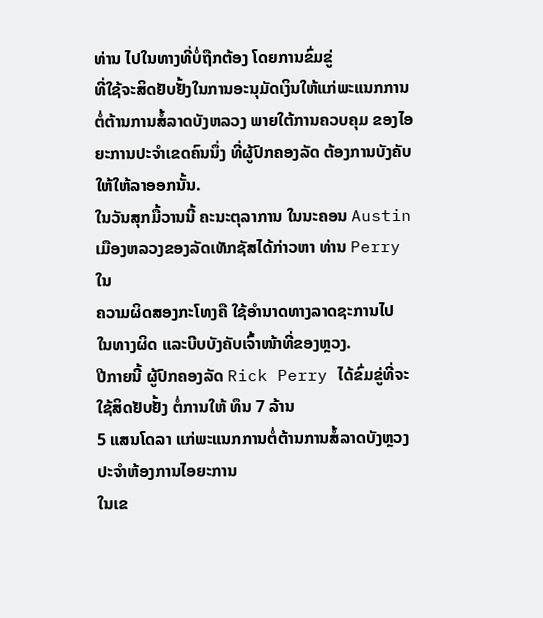ທ່ານ ໄປໃນທາງທີ່ບໍ່ຖືກຕ້ອງ ໂດຍການຂົ່ມຂູ່
ທີ່ໃຊ້ຈະສິດຢັບຢັ້ງໃນການອະນຸມັດເງິນໃຫ້ແກ່ພະແນກການ
ຕໍ່ຕ້ານການສໍ້ລາດບັງຫລວງ ພາຍໃຕ້ການຄວບຄຸມ ຂອງໄອ
ຍະການປະຈຳເຂດຄົນນຶ່ງ ທີ່ຜູ້ປົກຄອງລັດ ຕ້ອງການບັງຄັບ
ໃຫ້ໃຫ້ລາອອກນັ້ນ.
ໃນວັນສຸກມື້ວານນີ້ ຄະນະຕຸລາການ ໃນນະຄອນ Austin
ເມືອງຫລວງຂອງລັດເທັກຊັສໄດ້ກ່າວຫາ ທ່ານ Perry ໃນ
ຄວາມຜິດສອງກະໂທງຄື ໃຊ້ອຳນາດທາງລາດຊະການໄປ
ໃນທາງຜິດ ແລະບີບບັງຄັບເຈົ້າໜ້າທີ່ຂອງຫຼວງ.
ປີກາຍນີ້ ຜູ້ປົກຄອງລັດ Rick Perry ໄດ້ຂົ່ມຂູ່ທີ່ຈະໃຊ້ສິດຢັບຢັ້ງ ຕໍ່ການໃຫ້ ທຶນ 7 ລ້ານ
5 ແສນໂດລາ ແກ່ພະແນກການຕໍ່ຕ້ານການສໍ້ລາດບັງຫຼວງ ປະຈຳຫ້ອງການໄອຍະການ
ໃນເຂ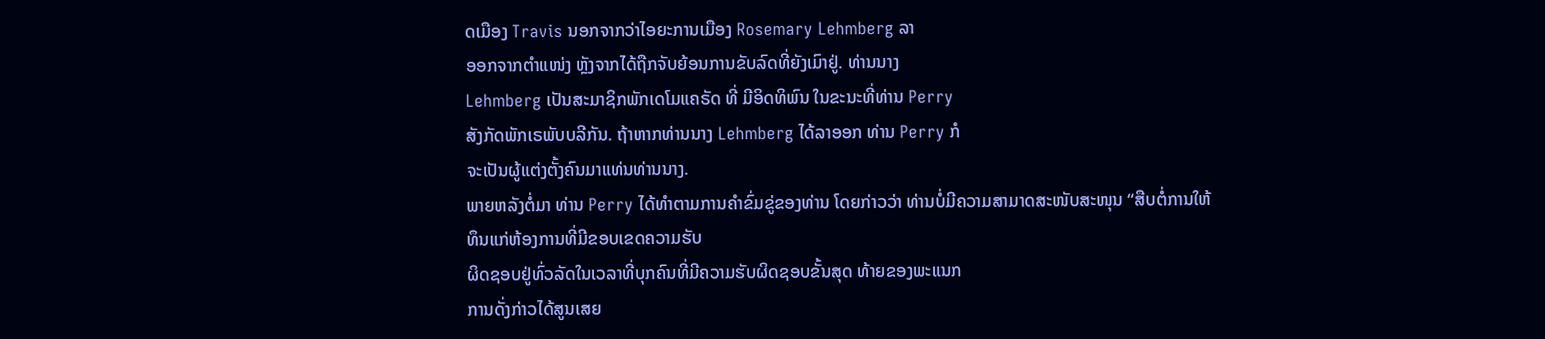ດເມືອງ Travis ນອກຈາກວ່າໄອຍະການເມືອງ Rosemary Lehmberg ລາ
ອອກຈາກຕຳແໜ່ງ ຫຼັງຈາກໄດ້ຖືກຈັບຍ້ອນການຂັບລົດທີ່ຍັງເມົາຢູ່. ທ່ານນາງ
Lehmberg ເປັນສະມາຊິກພັກເດໂມແຄຣັດ ທີ່ ມີອິດທິພົນ ໃນຂະນະທີ່ທ່ານ Perry
ສັງກັດພັກເຣພັບບລີກັນ. ຖ້າຫາກທ່ານນາງ Lehmberg ໄດ້ລາອອກ ທ່ານ Perry ກໍ
ຈະເປັນຜູ້ແຕ່ງຕັ້ງຄົນມາແທ່ນທ່ານນາງ.
ພາຍຫລັງຕໍ່ມາ ທ່ານ Perry ໄດ້ທຳຕາມການຄຳຂົ່ມຂູ່ຂອງທ່ານ ໂດຍກ່າວວ່າ ທ່ານບໍ່ມີຄວາມສາມາດສະໜັບສະໜຸນ “ສືບຕໍ່ການໃຫ້ທຶນແກ່ຫ້ອງການທີ່ມີຂອບເຂດຄວາມຮັບ
ຜິດຊອບຢູ່ທົ່ວລັດໃນເວລາທີ່ບຸກຄົນທີ່ມີຄວາມຮັບຜິດຊອບຂັ້ນສຸດ ທ້າຍຂອງພະແນກ
ການດັ່ງກ່າວໄດ້ສູນເສຍ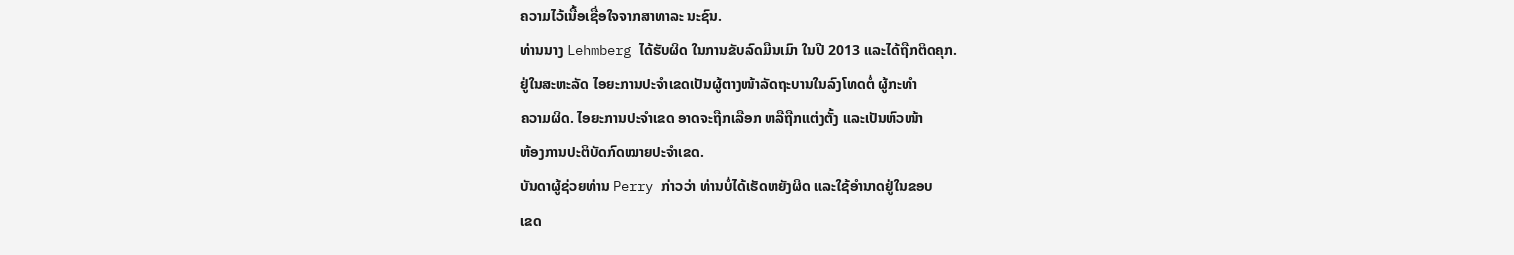ຄວາມໄວ້ເນື້ອເຊື່ອໃຈຈາກສາທາລະ ນະຊົນ.
ທ່ານນາງ Lehmberg ໄດ້ຮັບຜິດ ໃນການຂັບລົດມືນເມົາ ໃນປີ 2013 ແລະໄດ້ຖືກຕິດຄຸກ.
ຢູ່ໃນສະຫະລັດ ໄອຍະການປະຈຳເຂດເປັນຜູ້ຕາງໜ້າລັດຖະບານໃນລົງໂທດຕໍ່ ຜູ້ກະທຳ
ຄວາມຜິດ. ໄອຍະການປະຈຳເຂດ ອາດຈະຖືກເລືອກ ຫລືຖືກແຕ່ງຕັ້ງ ແລະເປັນຫົວໜ້າ
ຫ້ອງການປະຕິບັດກົດໝາຍປະຈຳເຂດ.
ບັນດາຜູ້ຊ່ວຍທ່ານ Perry ກ່າວວ່າ ທ່ານບໍ່ໄດ້ເຮັດຫຍັງຜິດ ແລະໃຊ້ອຳນາດຢູ່ໃນຂອບ
ເຂດ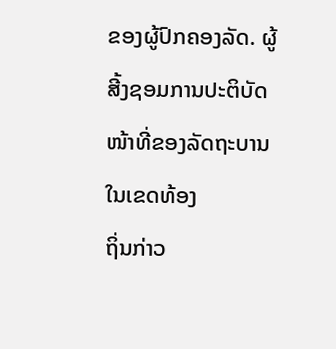ຂອງຜູ້ປົກຄອງລັດ. ຜູ້ສີ້ງຊອມການປະຕິບັດໜ້າທີ່ຂອງລັດຖະບານໃນເຂດທ້ອງ
ຖິ່ນກ່າວ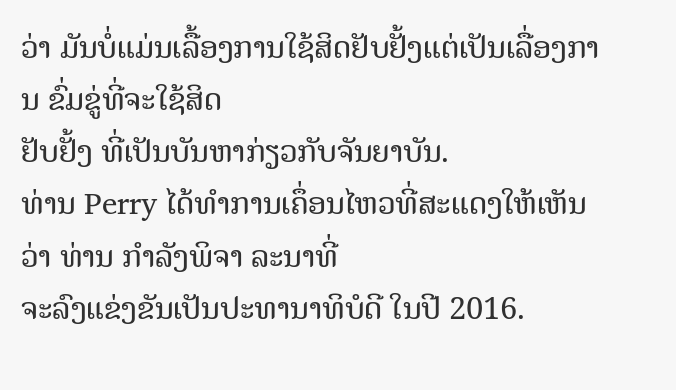ວ່າ ມັນບໍ່ແມ່ນເລື້ອງການໃຊ້ສິດຢັບຢັ້ງແຕ່ເປັນເລື່ອງການ ຂົ່ມຂູ່ທີ່ຈະໃຊ້ສິດ
ຢັບຢັ້ງ ທີ່ເປັນບັນຫາກ່ຽວກັບຈັນຍາບັນ.
ທ່ານ Perry ໄດ້ທຳການເຄຶ່ອນໄຫວທີ່ສະແດງໃຫ້ເຫັນວ່າ ທ່ານ ກຳລັງພິຈາ ລະນາທີ່
ຈະລົງແຂ່ງຂັນເປັນປະທານາທິບໍດີ ໃນປີ 2016.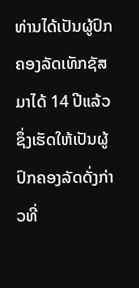ທ່ານໄດ້ເປັນຜູ້ປົກ ຄອງລັດເທັກຊັສ
ມາໄດ້ 14 ປີແລ້ວ ຊຶ່ງເຮັດໃຫ້ເປັນຜູ້ປົກຄອງລັດດັ່ງກ່າວທີ່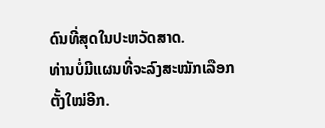ດົນທີ່ສຸດໃນປະຫວັດສາດ.
ທ່ານບໍ່ມີແຜນທີ່ຈະລົງສະໝັກເລືອກຕັ້ງໃໝ່ອີກ.